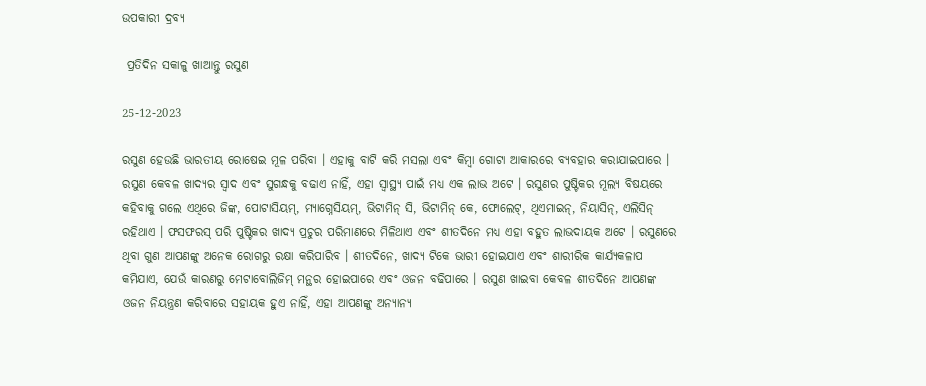ଉପକାରୀ ଦ୍ରବ୍ୟ

 ପ୍ରତିଦିନ ସକାଳୁ ଖାଆନ୍ତୁ ରସୁଣ

25-12-2023

ରସୁଣ ହେଉଛି ଭାରତୀୟ ରୋଷେଇ ମୂଳ ପରିବା । ଏହାକୁ ବାଟି କରି ମସଲା ଏବଂ କିମ୍ୱା ଗୋଟା ଆକାରରେ ବ୍ୟବହାର କରାଯାଇପାରେ । ରସୁଣ କେବଳ ଖାଦ୍ୟର ସ୍ୱାଦ ଏବଂ ସୁଗନ୍ଧକୁ ବଢାଏ ନାହିଁ, ଏହା ସ୍ୱାସ୍ଥ୍ୟ ପାଇଁ ମଧ୍ୟ ଏକ ଲାଭ ଅଟେ । ରସୁଣର ପୁଷ୍ଟିକର ମୂଲ୍ୟ ବିଷୟରେ କହିବାକୁ ଗଲେ ଏଥିରେ ଜିଙ୍କ, ପୋଟାସିୟମ୍‌, ମ୍ୟାଗ୍ନେସିୟମ୍‌, ଭିଟାମିନ୍ ସି, ଭିଟାମିନ୍ କେ, ଫୋଲେଟ୍‌, ଥିଏମାଇନ୍‌, ନିୟାସିନ୍‌, ଏଲିସିନ୍ ରହିଥାଏ । ଫସଫରସ୍ ପରି ପୁଷ୍ଟିକର ଖାଦ୍ୟ ପ୍ରଚୁର ପରିମାଣରେ ମିଳିଥାଏ ଏବଂ ଶୀତଦିନେ ମଧ୍ୟ ଏହା ବହୁତ ଲାଭଦାୟକ ଅଟେ । ରସୁଣରେ ଥିବା ଗୁଣ ଆପଣଙ୍କୁ ଅନେକ ରୋଗରୁ ରକ୍ଷା କରିପାରିବ । ଶୀତଦିନେ, ଖାଦ୍ୟ ଟିକେ ଭାରୀ ହୋଇଯାଏ ଏବଂ ଶାରୀରିକ କାର୍ଯ୍ୟକଳାପ କମିଯାଏ, ଯେଉଁ କାରଣରୁ ମେଟାବୋଲିଜିମ୍ ମନ୍ଥର ହୋଇପାରେ ଏବଂ ଓଜନ ବଢିପାରେ । ରସୁଣ ଖାଇବା କେବଳ ଶୀତଦିନେ ଆପଣଙ୍କ ଓଜନ ନିୟନ୍ତ୍ରଣ କରିବାରେ ସହାୟକ ହୁଏ ନାହିଁ, ଏହା ଆପଣଙ୍କୁ ଅନ୍ୟାନ୍ୟ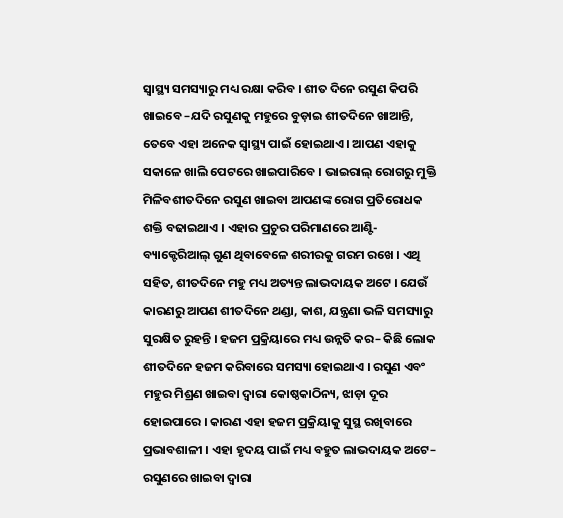ସ୍ୱାସ୍ଥ୍ୟ ସମସ୍ୟାରୁ ମଧ୍ୟ ରକ୍ଷା କରିବ । ଶୀତ ଦିନେ ରସୁଣ କିପରି ଖାଇବେ –ଯଦି ରସୁଣକୁ ମହୁରେ ବୁଡ଼ାଇ ଶୀତଦିନେ ଖାଆନ୍ତି, ତେବେ ଏହା ଅନେକ ସ୍ୱାସ୍ଥ୍ୟ ପାଇଁ ହୋଇଥାଏ । ଆପଣ ଏହାକୁ ସକାଳେ ଖାଲି ପେଟରେ ଖାଇପାରିବେ । ଭାଇରାଲ୍ ରୋଗରୁ ମୁକ୍ତି ମିଳିବଶୀତଦିନେ ରସୁଣ ଖାଇବା ଆପଣଙ୍କ ରୋଗ ପ୍ରତିରୋଧକ ଶକ୍ତି ବଢାଇଥାଏ । ଏହାର ପ୍ରଚୁର ପରିମାଣରେ ଆଣ୍ଟି-ବ୍ୟାକ୍ଟେରିଆଲ୍ ଗୁଣ ଥିବାବେଳେ ଶରୀରକୁ ଗରମ ରଖେ । ଏଥି ସହିତ, ଶୀତଦିନେ ମହୁ ମଧ୍ୟ ଅତ୍ୟନ୍ତ ଲାଭଦାୟକ ଅଟେ । ଯେଉଁ କାରଣରୁ ଆପଣ ଶୀତଦିନେ ଥଣ୍ଡା, କାଶ, ଯନ୍ତ୍ରଣା ଭଳି ସମସ୍ୟାରୁ ସୁରକ୍ଷିତ ରୁହନ୍ତି । ହଜମ ପ୍ରକ୍ରିୟାରେ ମଧ୍ୟ ଉନ୍ନତି କର– କିଛି ଲୋକ ଶୀତଦିନେ ହଜମ କରିବାରେ ସମସ୍ୟା ହୋଇଥାଏ । ରସୁଣ ଏବଂ ମହୁର ମିଶ୍ରଣ ଖାଇବା ଦ୍ୱାରା କୋଷ୍ଠକାଠିନ୍ୟ, ଝାଡ଼ା ଦୂର ହୋଇପାରେ । କାରଣ ଏହା ହଜମ ପ୍ରକ୍ରିୟାକୁ ସୁସ୍ଥ ରଖିବାରେ ପ୍ରଭାବଶାଳୀ । ଏହା ହୃଦୟ ପାଇଁ ମଧ୍ୟ ବହୁତ ଲାଭଦାୟକ ଅଟେ– ରସୁଣରେ ଖାଇବା ଦ୍ୱାରା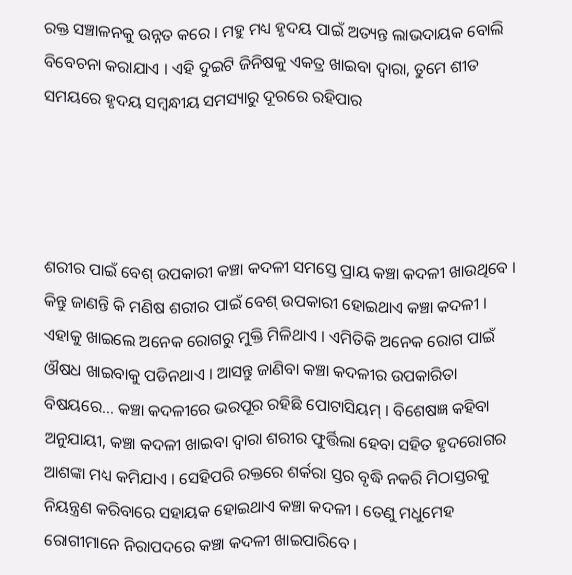ରକ୍ତ ସଞ୍ଚାଳନକୁ ଉନ୍ନତ କରେ । ମହୁ ମଧ୍ୟ ହୃଦୟ ପାଇଁ ଅତ୍ୟନ୍ତ ଲାଭଦାୟକ ବୋଲି ବିବେଚନା କରାଯାଏ । ଏହି ଦୁଇଟି ଜିନିଷକୁ ଏକତ୍ର ଖାଇବା ଦ୍ୱାରା, ତୁମେ ଶୀତ ସମୟରେ ହୃଦୟ ସମ୍ବନ୍ଧୀୟ ସମସ୍ୟାରୁ ଦୂରରେ ରହିପାର




ଶରୀର ପାଇଁ ବେଶ୍ ଉପକାରୀ କଞ୍ଚା କଦଳୀ ସମସ୍ତେ ପ୍ରାୟ କଞ୍ଚା କଦଳୀ ଖାଉଥିବେ । କିନ୍ତୁ ଜାଣନ୍ତି କି ମଣିଷ ଶରୀର ପାଇଁ ବେଶ୍ ଉପକାରୀ ହୋଇଥାଏ କଞ୍ଚା କଦଳୀ । ଏହାକୁ ଖାଇଲେ ଅନେକ ରୋଗରୁ ମୁକ୍ତି ମିଳିଥାଏ । ଏମିତିକି ଅନେକ ରୋଗ ପାଇଁ ଔଷଧ ଖାଇବାକୁ ପଡିନଥାଏ । ଆସନ୍ତୁ ଜାଣିବା କଞ୍ଚା କଦଳୀର ଉପକାରିତା ବିଷୟରେ... କଞ୍ଚା କଦଳୀରେ ଭରପୂର ରହିଛି ପୋଟାସିୟମ୍ । ବିଶେଷଜ୍ଞ କହିବା ଅନୁଯାୟୀ, କଞ୍ଚା କଦଳୀ ଖାଇବା ଦ୍ୱାରା ଶରୀର ଫୁର୍ତ୍ତିଲା ହେବା ସହିତ ହୃଦରୋଗର ଆଶଙ୍କା ମଧ୍ୟ କମିଯାଏ । ସେହିପରି ରକ୍ତରେ ଶର୍କରା ସ୍ତର ବୃଦ୍ଧି ନକରି ମିଠାସ୍ତରକୁ ନିୟନ୍ତ୍ରଣ କରିବାରେ ସହାୟକ ହୋଇଥାଏ କଞ୍ଚା କଦଳୀ । ତେଣୁ ମଧୁମେହ ରୋଗୀମାନେ ନିରାପଦରେ କଞ୍ଚା କଦଳୀ ଖାଇପାରିବେ ।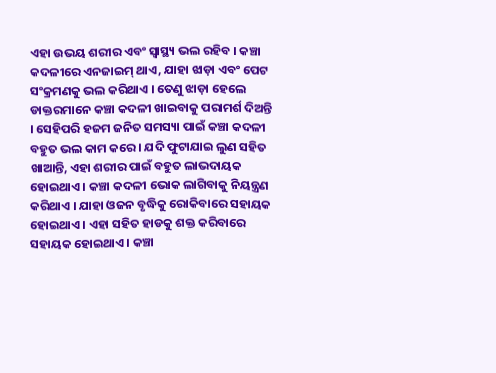ଏହା ଉଭୟ ଶରୀର ଏବଂ ସ୍ୱାସ୍ଥ୍ୟ ଭଲ ରହିବ । କଞ୍ଚା କଦଳୀରେ ଏନଜାଇମ୍ ଥାଏ, ଯାହା ଝାଡ଼ା ଏବଂ ପେଟ ସଂକ୍ରମଣକୁ ଭଲ କରିଥାଏ । ତେଣୁ ଝାଡ଼ା ହେଲେ ଡାକ୍ତରମାନେ କଞ୍ଚା କଦଳୀ ଖାଇବାକୁ ପରାମର୍ଶ ଦିଅନ୍ତି । ସେହିପରି ହଜମ ଜନିତ ସମସ୍ୟା ପାଇଁ କଞ୍ଚା କଦଳୀ ବହୁତ ଭଲ କାମ କରେ । ଯଦି ଫୁଟାଯାଇ ଲୁଣ ସହିତ ଖାଆନ୍ତି, ଏହା ଶରୀର ପାଇଁ ବହୁତ ଲାଭଦାୟକ ହୋଇଥାଏ । କଞ୍ଚା କଦଳୀ ଭୋକ ଲାଗିବାକୁ ନିୟନ୍ତ୍ରଣ କରିଥାଏ । ଯାହା ଓଜନ ବୃଦ୍ଧିକୁ ରୋକିବାରେ ସହାୟକ ହୋଇଥାଏ । ଏହା ସହିତ ହାଡକୁ ଶକ୍ତ କରିବାରେ ସହାୟକ ହୋଇଥାଏ । କଞ୍ଚା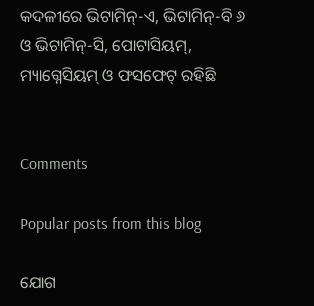କଦଳୀରେ ଭିଟାମିନ୍‌-ଏ, ଭିଟାମିନ୍‌-ବି ୬ ଓ ଭିଟାମିନ୍‌-ସି, ପୋଟାସିୟମ୍‌, ମ୍ୟାଗ୍ନେସିୟମ୍ ଓ ଫସଫେଟ୍ ରହିଛି


Comments

Popular posts from this blog

ଯୋଗ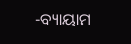-ବ୍ୟାୟାମ